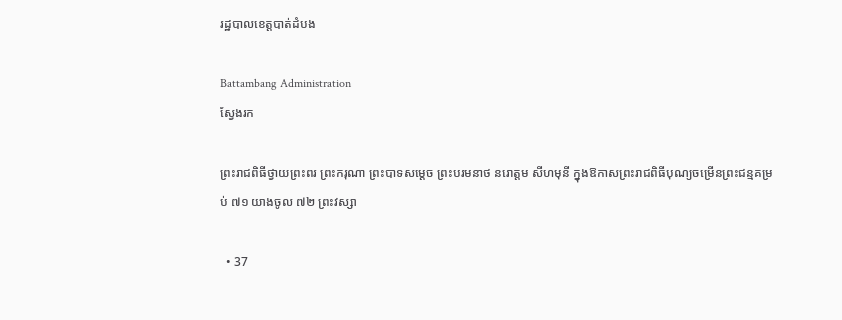រដ្ឋបាលខេត្តបាត់ដំបង

Battambang Administration
ស្វែងរក

ព្រះរាជពិធីថ្វាយព្រះពរ ព្រះករុណា ព្រះបាទសម្តេច ព្រះបរមនាថ នរោត្តម សីហមុនី ក្នុងឱកាសព្រះរាជពិធីបុណ្យចម្រើនព្រះជន្មគម្រប់ ៧១ យាងចូល ៧២ ព្រះវស្សា

  • 37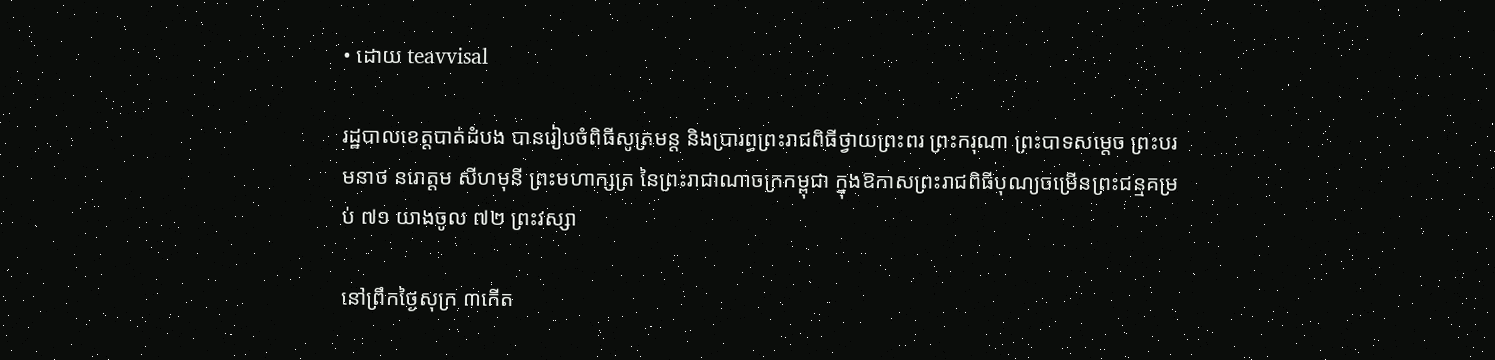• ដោយ teavvisal

រដ្ឋបាលខេត្តបាត់ដំបង បានរៀបចំពិធីសូត្រមន្ត និងប្រារព្ធព្រះរាជពិធីថ្វាយព្រះពរ ព្រះករុណា ព្រះបាទសម្តេច ព្រះបរមនាថ នរោត្តម សីហមុនី ព្រះមហាក្សត្រ នៃព្រះរាជាណាចក្រកម្ពុជា ក្នុងឱកាសព្រះរាជពិធីបុណ្យចម្រើនព្រះជន្មគម្រប់ ៧១ យាងចូល ៧២ ព្រះវស្សា

នៅព្រឹកថ្ងៃសុក្រ ៣កើត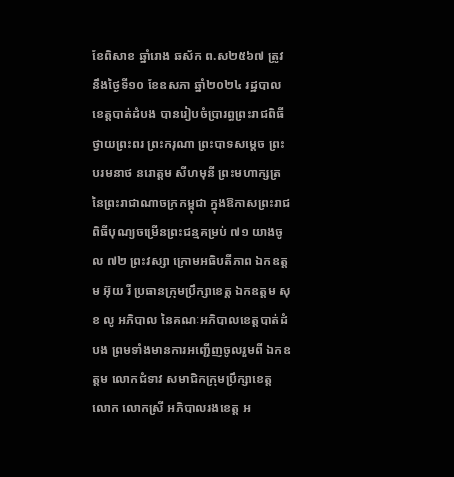ខែពិសាខ ឆ្នាំរោង ឆស័ក ព.ស២៥៦៧ ត្រូវនឹងថ្ងៃទី១០ ខែឧសភា ឆ្នាំ២០២៤ រដ្ឋបាលខេត្តបាត់ដំបង បានរៀបចំប្រារព្ធព្រះរាជពិធីថ្វាយព្រះពរ ព្រះករុណា ព្រះបាទសម្តេច ព្រះបរមនាថ នរោត្តម សីហមុនី ព្រះមហាក្សត្រ នៃព្រះរាជាណាចក្រកម្ពុជា ក្នុងឱកាសព្រះរាជពិធីបុណ្យចម្រើនព្រះជន្មគម្រប់ ៧១ យាងចូល ៧២ ព្រះវស្សា ក្រោមអធិបតីភាព ឯកឧត្តម អ៊ុយ រី ប្រធានក្រុមប្រឹក្សាខេត្ត ឯកឧត្តម សុខ លូ អភិបាល នៃគណៈអភិបាលខេត្តបាត់ដំបង ព្រមទាំងមានការអញ្ជើញចូលរួមពី ឯកឧត្តម លោកជំទាវ សមាជិកក្រុមប្រឹក្សាខេត្ត លោក លោកស្រី អភិបាលរងខេត្ត អ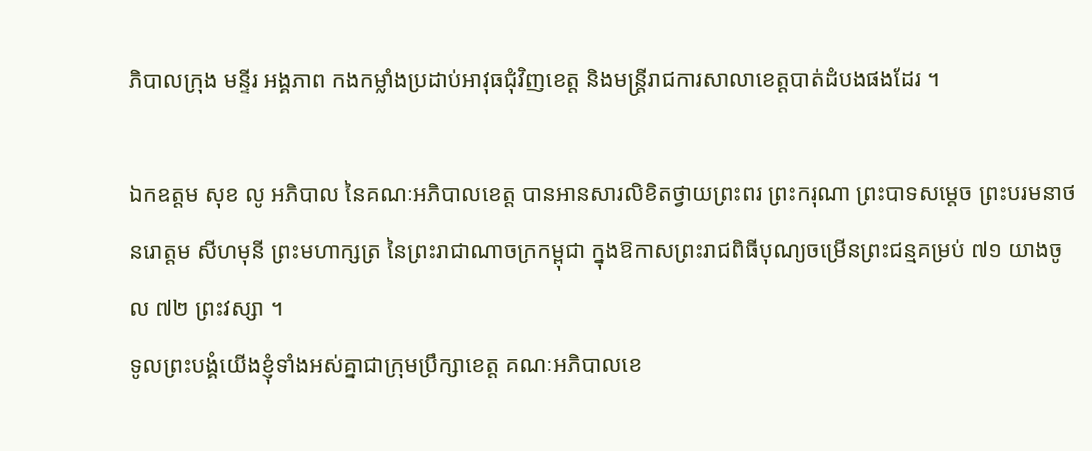ភិបាលក្រុង មន្ទីរ អង្គភាព កងកម្លាំងប្រដាប់អាវុធជុំវិញខេត្ត និងមន្រ្ដីរាជការសាលាខេត្តបាត់ដំបងផងដែរ ។

ឯកឧត្តម សុខ លូ អភិបាល នៃគណៈអភិបាលខេត្ត បានអានសារលិខិតថ្វាយព្រះពរ ព្រះករុណា ព្រះបាទសម្តេច ព្រះបរមនាថ នរោត្តម សីហមុនី ព្រះមហាក្សត្រ នៃព្រះរាជាណាចក្រកម្ពុជា ក្នុងឱកាសព្រះរាជពិធីបុណ្យចម្រើនព្រះជន្មគម្រប់ ៧១ យាងចូល ៧២ ព្រះវស្សា ។
ទូលព្រះបង្គំយើងខ្ញុំទាំងអស់គ្នាជាក្រុមប្រឹក្សាខេត្ត គណៈអភិបាលខេ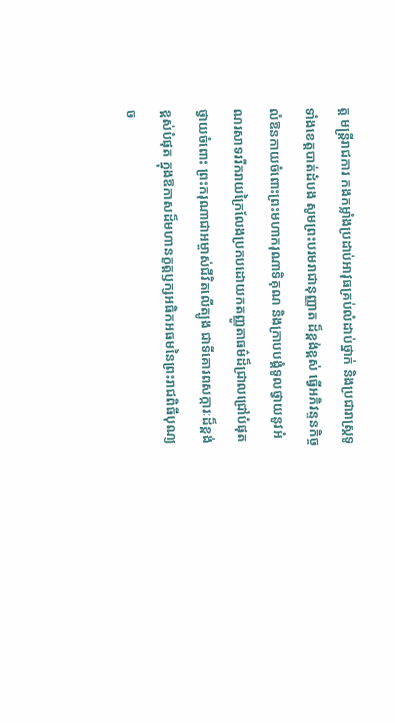ត្ដ មន្ដ្រីរាជការ កងកម្លាំងប្រដាប់អាវុធគ្រប់លំដាប់ថ្នាក់ និងប្រជារាស្ដ្រទូទាំងខេត្ដបាត់ដំបង សូមព្រះបរមរាជានុញ្ញាត ដ៏ខ្ពង់ខ្ពស់ ធ្វើអភិវន្ទនកិច្ច លំឱនកាយចំពោះព្រះមហាករុណាទិគុណ និងក្រាបបង្គំទូលថ្វាយនូវអំណរសាទររីករាយក្រៃលែងប្រកបដោយកតញ្ញូតាធម៌ដ៏ជ្រាលជ្រៅបំផុតថ្វាយចំពោះ ព្រះករុណាជាអម្ចាស់ជីវិតលើត្បូង ជាទីគោរពសក្ការៈដ៏ខ្ពង់ខ្ពស់បំផុត ក្នុងឱកាសដ៏មហានក្ខត្ដឫក្សអធិកអធមនៃព្រះរាជពិធីបុណ្យច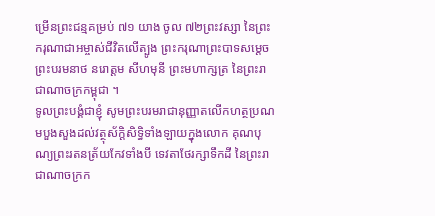ម្រើនព្រះជន្មគម្រប់ ៧១ យាង ចូល ៧២ព្រះវស្សា នៃព្រះករុណាជាអម្ចាស់ជីវិតលើត្បូង ព្រះករុណាព្រះបាទសម្ដេច ព្រះបរមនាថ នរោត្ដម សីហមុនី ព្រះមហាក្សត្រ នៃព្រះរាជាណាចក្រកម្ពុជា ។
ទូលព្រះបង្គំជាខ្ញុំ សូមព្រះបរមរាជានុញ្ញាតលើកហត្ថប្រណមបួងសួងដល់វត្ថុស័ក្តិសិទ្ធិទាំងឡាយក្នុងលោក គុណបុណ្យព្រះរតនត្រ័យកែវទាំងបី ទេវតាថែរក្សាទឹកដី នៃព្រះរាជាណាចក្រក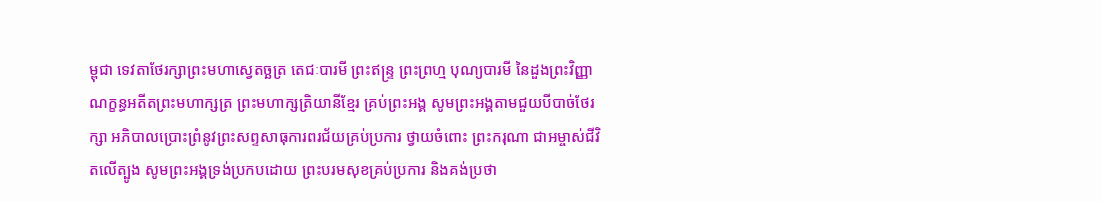ម្ពុជា ទេវតាថែរក្សាព្រះមហាស្វេតច្ឆត្រ តេជៈបារមី ព្រះឥន្ទ្រ ព្រះព្រហ្ម បុណ្យបារមី នៃដួងព្រះវិញ្ញាណក្ខន្ធអតីតព្រះមហាក្សត្រ ព្រះមហាក្សត្រិយានីខ្មែរ គ្រប់ព្រះអង្គ សូមព្រះអង្គតាមជួយបីបាច់ថែរក្សា អភិបាលប្រោះព្រំនូវព្រះសព្ទសាធុការពរជ័យគ្រប់ប្រការ ថ្វាយចំពោះ ព្រះករុណា ជាអម្ចាស់ជីវិតលើត្បូង សូមព្រះអង្គទ្រង់ប្រកបដោយ ព្រះបរមសុខគ្រប់ប្រការ និងគង់ប្រថា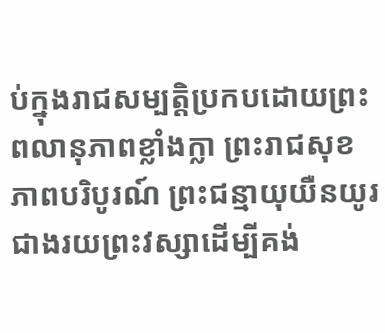ប់ក្នុងរាជសម្បត្តិប្រកបដោយព្រះពលានុភាពខ្លាំងក្លា ព្រះរាជសុខភាពបរិបូរណ៍ ព្រះជន្មាយុយឺនយូរជាងរយព្រះវស្សាដើម្បីគង់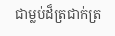ជាម្លប់ដ៏ត្រជាក់ត្រ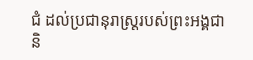ជំ ដល់ប្រជានុរាស្រ្ដរបស់ព្រះអង្គជានិ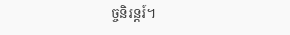ច្ចនិរន្តរ៍។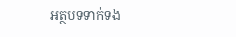អត្ថបទទាក់ទង